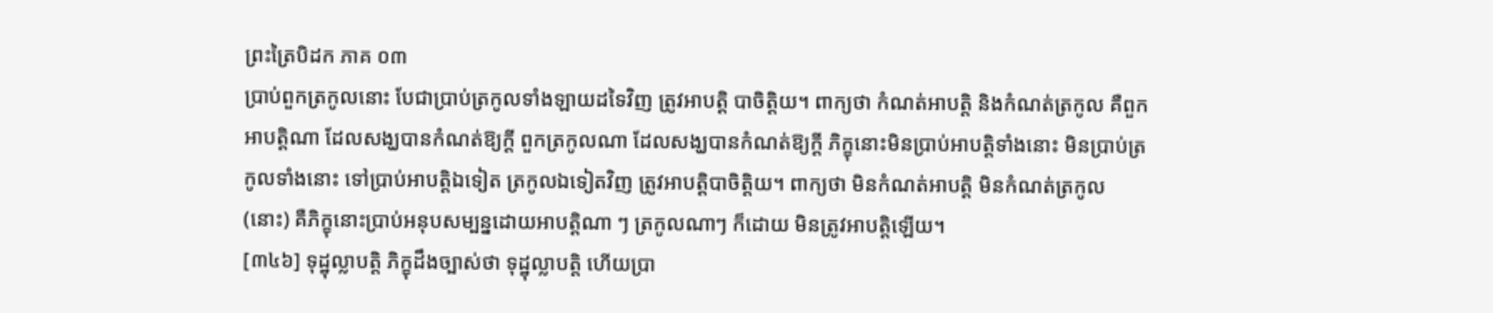ព្រះត្រៃបិដក ភាគ ០៣
ប្រាប់ពួកត្រកូលនោះ បែជាប្រាប់ត្រកូលទាំងឡាយដទៃវិញ ត្រូវអាបត្ដិ បាចិត្ដិយ។ ពាក្យថា កំណត់អាបត្ដិ និងកំណត់ត្រកូល គឺពួកអាបត្ដិណា ដែលសង្ឃបានកំណត់ឱ្យក្ដី ពួកត្រកូលណា ដែលសង្ឃបានកំណត់ឱ្យក្ដី ភិក្ខុនោះមិនប្រាប់អាបត្ដិទាំងនោះ មិនប្រាប់ត្រកូលទាំងនោះ ទៅប្រាប់អាបត្ដិឯទៀត ត្រកូលឯទៀតវិញ ត្រូវអាបត្ដិបាចិត្ដិយ។ ពាក្យថា មិនកំណត់អាបត្ដិ មិនកំណត់ត្រកូល (នោះ) គឺភិក្ខុនោះប្រាប់អនុបសម្បន្នដោយអាបត្ដិណា ៗ ត្រកូលណាៗ ក៏ដោយ មិនត្រូវអាបត្ដិឡើយ។
[៣៤៦] ទុដ្ឋុល្លាបត្ដិ ភិក្ខុដឹងច្បាស់ថា ទុដ្ឋុល្លាបត្ដិ ហើយប្រា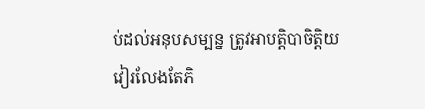ប់ដល់អនុបសម្បន្ន ត្រូវអាបត្ដិបាចិត្ដិយ វៀរលែងតែភិ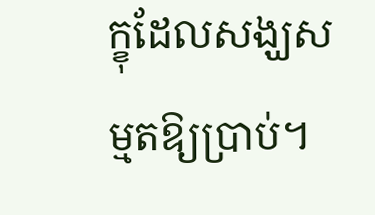ក្ខុដែលសង្ឃសម្មតឱ្យប្រាប់។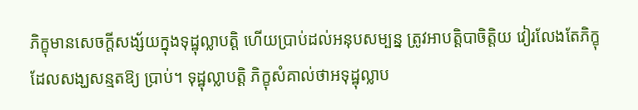ភិក្ខុមានសេចក្ដីសង្ស័យក្នុងទុដ្ឋុល្លាបត្ដិ ហើយប្រាប់ដល់អនុបសម្បន្ន ត្រូវអាបត្ដិបាចិត្ដិយ វៀរលែងតែភិក្ខុដែលសង្ឃសន្មតឱ្យ ប្រាប់។ ទុដ្ឋុល្លាបត្ដិ ភិក្ខុសំគាល់ថាអទុដ្ឋុល្លាប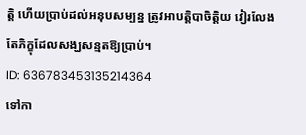ត្ដិ ហើយប្រាប់ដល់អនុបសម្បន្ន ត្រូវអាបត្ដិបាចិត្ដិយ វៀរលែងតែភិក្ខុដែលសង្ឃសន្មតឱ្យប្រាប់។
ID: 636783453135214364
ទៅកា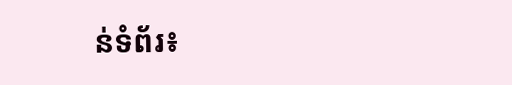ន់ទំព័រ៖